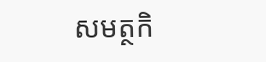សមត្ថកិ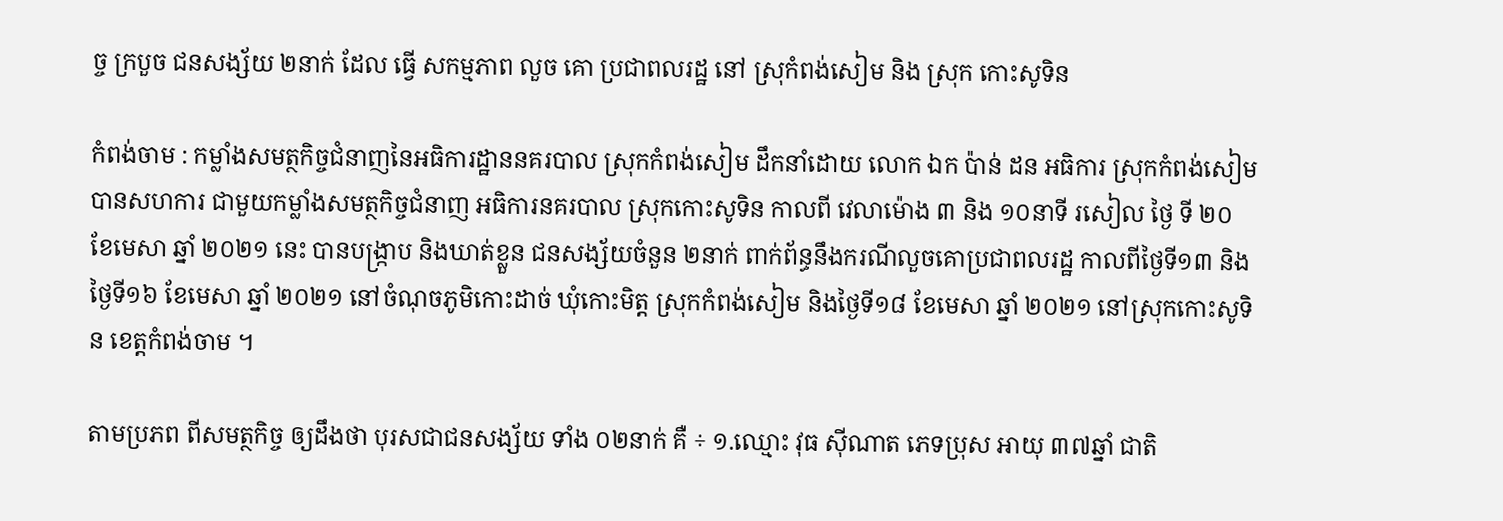ច្ច ក្របួច ជនសង្ស័យ ២នាក់ ដែល ធ្វើ សកម្មភាព លួច គោ ប្រជាពលរដ្ឋ នៅ ស្រុកំពង់សៀម និង ស្រុក កោះសូទិន

កំពង់ចាម : កម្លាំងសមត្ថកិច្ចជំនាញនៃអធិការដ្ឋាននគរបាល ស្រុកកំពង់សៀម ដឹកនាំដោយ លោក ឯក ប៉ាន់ ដន អធិការ ស្រុកកំពង់សៀម បានសហការ ជាមួយកម្លាំងសមត្ថកិច្ចជំនាញ អធិការនគរបាល ស្រុកកោះសូទិន កាលពី វេលាម៉ោង ៣ និង ១០នាទី រសៀល ថ្ងៃ ទី ២០ ខែមេសា ឆ្នាំ ២០២១ នេះ បានបង្ក្រាប និងឃាត់ខ្លួន ជនសង្ស័យចំនួន ២នាក់ ពាក់ព័ន្ធនឹងករណីលួចគោប្រជាពលរដ្ឋ កាលពីថ្ងៃទី១៣ និងថ្ងៃទី១៦ ខែមេសា ឆ្នាំ ២០២១ នៅចំណុចភូមិកោះដាច់ ឃុំកោះមិត្ត ស្រុកកំពង់សៀម និងថ្ងៃទី១៨ ខែមេសា ឆ្នាំ ២០២១ នៅស្រុកកោះសូទិន ខេត្តកំពង់ចាម ។

តាមប្រភព ពីសមត្ថកិច្ច ឲ្យដឹងថា បុរសជាជនសង្ស័យ ទាំង ០២នាក់ គឺ ÷ ១.ឈ្មោះ វុធ ស៊ីណាត ភេទប្រុស អាយុ ៣៧ឆ្នាំ ជាតិ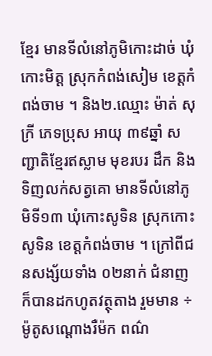ខ្មែរ មានទីលំនៅភូមិកោះដាច់ ឃុំកោះមិត្ត ស្រុកកំពង់សៀម ខេត្តកំពង់ចាម ។ និង២.ឈ្មោះ ម៉ាត់ សុក្រី ភេទប្រុស អាយុ ៣៩ឆ្នាំ សញ្ជាតិខ្មែរឥស្លាម មុខរបរ ដឹក និងទិញលក់សត្វគោ មានទីលំនៅភូមិទី១៣ ឃុំកោះសូទិន ស្រុកកោះសូទិន ខេត្តកំពង់ចាម ។ ក្រៅពីជនសង្ស័យទាំង ០២នាក់ ជំនាញ ក៏បានដកហូតវត្ថុតាង រួមមាន ÷ ម៉ូតូសណ្តោងរឺម៉ក ពណ៌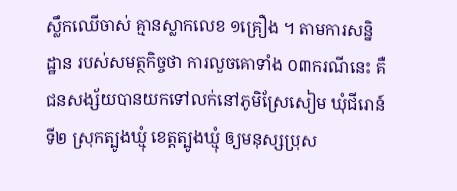ស្លឹកឈើចាស់ គ្មានស្លាកលេខ ១គ្រឿង ។ តាមការសន្និដ្ឋាន របស់សមត្ថកិច្ចថា ការលួចគោទាំង ០៣ករណីនេះ គឺជនសង្ស័យបានយកទៅលក់នៅភូមិស្រែសៀម ឃុំជីរោន៍ទី២ ស្រុកត្បូងឃ្មុំ ខេត្តត្បូងឃ្មុំ ឲ្យមនុស្សប្រុស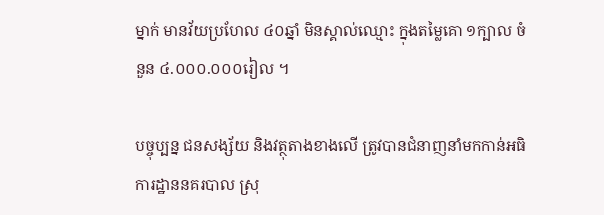ម្នាក់ មានវ័យប្រហែល ៤០ឆ្នាំ មិនស្គាល់ឈ្មោះ ក្នុងតម្លៃគោ ១ក្បាល ចំនួន ៤.០០០.០០០រៀល ។

បច្ចុប្បន្ន ជនសង្ស័យ និងវត្ថុតាងខាងលើ ត្រូវបានជំនាញនាំមកកាន់អធិការដ្ឋាននគរបាល ស្រុ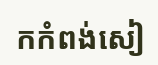កកំពង់សៀ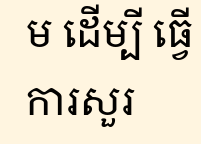ម ដើម្បី ធ្វើការសួរ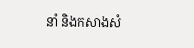នាំ និងកសាងសំ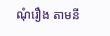ណុំរឿង តាមនី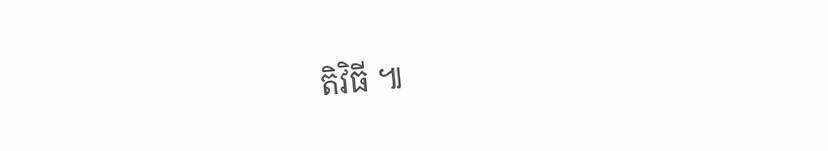តិវិធី ៕